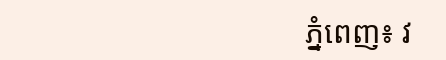ភ្នំពេញ៖ វ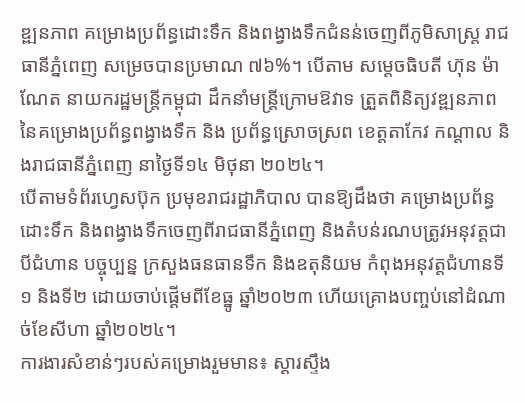ឌ្ឍនភាព គម្រោងប្រព័ន្ធដោះទឹក និងពង្វាងទឹកជំនន់ចេញពីភូមិសាស្ត្រ រាជធានីភ្នំពេញ សម្រេចបានប្រមាណ ៧៦%។ បើតាម សម្តេចធិបតី ហ៊ុន ម៉ាណែត នាយករដ្ឋមន្ត្រីកម្ពុជា ដឹកនាំមន្រ្តីក្រោមឱវាទ ត្រួតពិនិត្យវឌ្ឍនភាពនៃគម្រោងប្រព័ន្ធពង្វាងទឹក និង ប្រព័ន្ធស្រោចស្រព ខេត្តតាកែវ កណ្តាល និងរាជធានីភ្នំពេញ នាថ្ងៃទី១៤ មិថុនា ២០២៤។
បើតាមទំព័រហ្វេសប៊ុក ប្រមុខរាជរដ្ឋាភិបាល បានឱ្យដឹងថា គម្រោងប្រព័ន្ធដោះទឹក និងពង្វាងទឹកចេញពីរាជធានីភ្នំពេញ និងតំបន់រណបត្រូវអនុវត្តជាបីជំហាន បច្ចុប្បន្ន ក្រសួងធនធានទឹក និងឧតុនិយម កំពុងអនុវត្តជំហានទី១ និងទី២ ដោយចាប់ផ្តើមពីខែធ្នូ ឆ្នាំ២០២៣ ហើយគ្រោងបញ្ចប់នៅដំណាច់ខែសីហា ឆ្នាំ២០២៤។
ការងារសំខាន់ៗរបស់គម្រោងរួមមាន៖ ស្តារស្ទឹង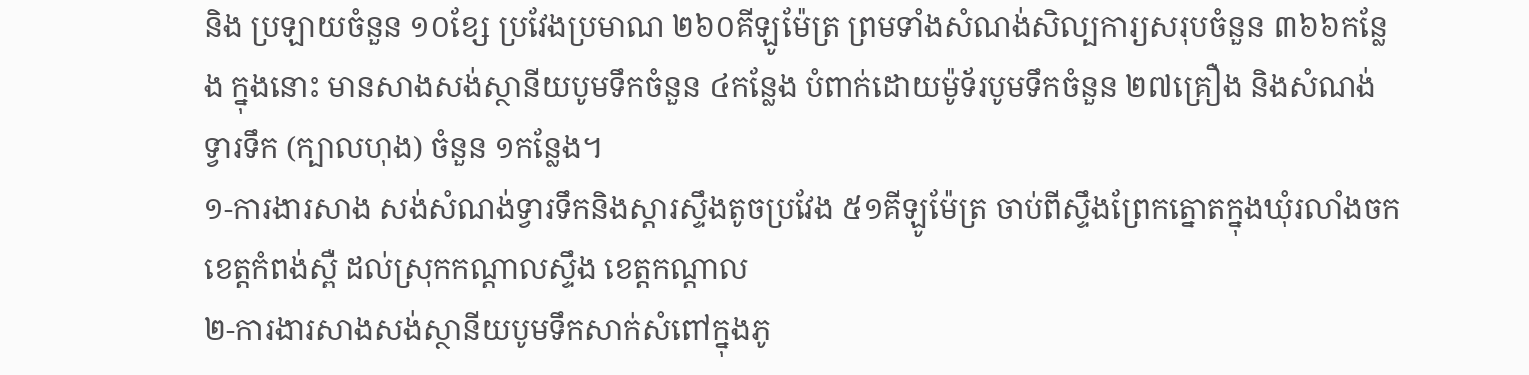និង ប្រឡាយចំនួន ១០ខ្សែ ប្រវែងប្រមាណ ២៦០គីឡូម៉ែត្រ ព្រមទាំងសំណង់សិល្បការ្យសរុបចំនួន ៣៦៦កន្លែង ក្នុងនោះ មានសាងសង់ស្ថានីយបូមទឹកចំនួន ៤កន្លែង បំពាក់ដោយម៉ូទ័របូមទឹកចំនួន ២៧គ្រឿង និងសំណង់ ទ្វារទឹក (ក្បាលហុង) ចំនួន ១កន្លែង។
១-ការងារសាង សង់សំណង់ទ្វារទឹកនិងស្ដារស្ទឹងតូចប្រវែង ៥១គីឡូម៉ែត្រ ចាប់ពីស្ទឹងព្រែកត្នោតក្នុងឃុំរលាំងចក ខេត្តកំពង់ស្ពឺ ដល់ស្រុកកណ្តាលស្ទឹង ខេត្តកណ្តាល
២-ការងារសាងសង់ស្ថានីយបូមទឹកសាក់សំពៅក្នុងភូ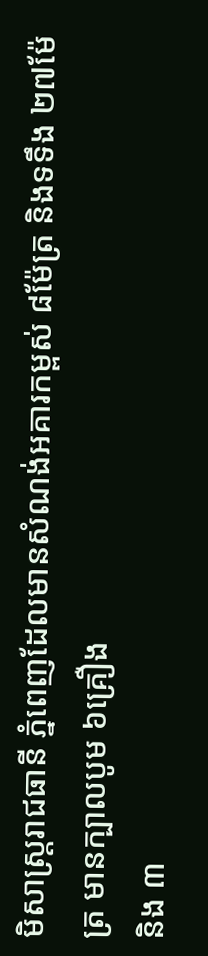មិសាស្ត្ររាជធានី ភ្នំពេញដែលមានសំណង់អគារកម្ពស់ ៨ម៉ែត្រ និងទទឹង ២៧ម៉ែត្រ មានក្បាលបូម ៦គ្រឿង
និង ៣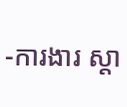-ការងារ ស្តា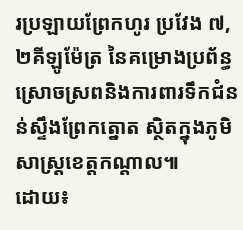រប្រឡាយព្រែកហូរ ប្រវែង ៧,២គីឡូម៉ែត្រ នៃគម្រោងប្រព័ន្ធស្រោចស្រពនិងការពារទឹកជំនន់ស្ទឹងព្រែកត្នោត ស្ថិតក្នុងភូមិសាស្ត្រខេត្តកណ្តាល៕
ដោយ៖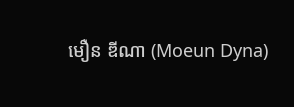មឿន ឌីណា (Moeun Dyna)